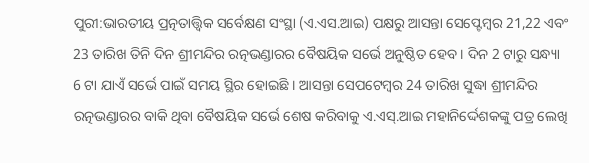ପୁରୀ:ଭାରତୀୟ ପ୍ରତ୍ନତାତ୍ତ୍ବିକ ସର୍ବେକ୍ଷଣ ସଂସ୍ଥା (ଏ.ଏସ.ଆଇ) ପକ୍ଷରୁ ଆସନ୍ତା ସେପ୍ଟେମ୍ବର 21,22 ଏବଂ 23 ତାରିଖ ତିନି ଦିନ ଶ୍ରୀମନ୍ଦିର ରତ୍ନଭଣ୍ଡାରର ବୈଷୟିକ ସର୍ଭେ ଅନୁଷ୍ଠିତ ହେବ । ଦିନ 2 ଟାରୁ ସନ୍ଧ୍ୟା 6 ଟା ଯାଏଁ ସର୍ଭେ ପାଇଁ ସମୟ ସ୍ଥିର ହୋଇଛି । ଆସନ୍ତା ସେପଟେମ୍ବର 24 ତାରିଖ ସୁଦ୍ଧା ଶ୍ରୀମନ୍ଦିର ରତ୍ନଭଣ୍ଡାରର ବାକି ଥିବା ବୈଷୟିକ ସର୍ଭେ ଶେଷ କରିବାକୁ ଏ.ଏସ୍.ଆଇ ମହାନିର୍ଦ୍ଦେଶକଙ୍କୁ ପତ୍ର ଲେଖି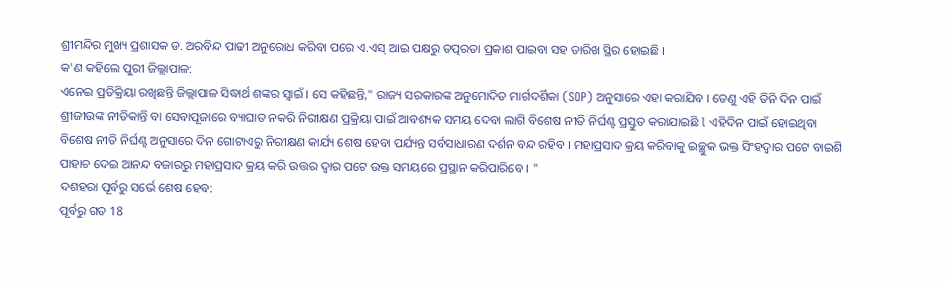ଶ୍ରୀମନ୍ଦିର ମୁଖ୍ୟ ପ୍ରଶାସକ ଡ. ଅରବିନ୍ଦ ପାଢୀ ଅନୁରୋଧ କରିବା ପରେ ଏ.ଏସ୍ ଆଇ ପକ୍ଷରୁ ତତ୍ପରତା ପ୍ରକାଶ ପାଇବା ସହ ତାରିଖ ସ୍ଥିର ହୋଇଛି ।
କ'ଣ କହିଲେ ପୁରୀ ଜିଲ୍ଲାପାଳ:
ଏନେଇ ପ୍ରତିକ୍ରିୟା ରଖିଛନ୍ତି ଜିଲ୍ଲାପାଳ ସିଦ୍ଧାର୍ଥ ଶଙ୍କର ସ୍ବାଇଁ । ସେ କହିଛନ୍ତି," ରାଜ୍ୟ ସରକାରଙ୍କ ଅନୁମୋଦିତ ମାର୍ଗଦର୍ଶିକା (SOP) ଅନୁସାରେ ଏହା କରାଯିବ । ତେଣୁ ଏହି ତିନି ଦିନ ପାଇଁ ଶ୍ରୀଜୀଉଙ୍କ ନୀତିକାନ୍ତି ବା ସେବାପୂଜାରେ ବ୍ୟାଘାତ ନକରି ନିରୀକ୍ଷଣ ପ୍ରକ୍ରିୟା ପାଇଁ ଆବଶ୍ୟକ ସମୟ ଦେବା ଲାଗି ବିଶେଷ ନୀତି ନିର୍ଘଣ୍ଟ ପ୍ରସ୍ତୁତ କରାଯାଇଛି l ଏହିଦିନ ପାଇଁ ହୋଇଥିବା ବିଶେଷ ନୀତି ନିର୍ଘଣ୍ଟ ଅନୁସାରେ ଦିନ ଗୋଟାଏରୁ ନିରୀକ୍ଷଣ କାର୍ଯ୍ୟ ଶେଷ ହେବା ପର୍ଯ୍ୟନ୍ତ ସର୍ବସାଧାରଣ ଦର୍ଶନ ବନ୍ଦ ରହିବ । ମହାପ୍ରସାଦ କ୍ରୟ କରିବାକୁ ଇଚ୍ଛୁକ ଭକ୍ତ ସିଂହଦ୍ଵାର ପଟେ ବାଇଶି ପାହାଚ ଦେଇ ଆନନ୍ଦ ବଜାରରୁ ମହାପ୍ରସାଦ କ୍ରୟ କରି ଉତ୍ତର ଦ୍ୱାର ପଟେ ଉକ୍ତ ସମୟରେ ପ୍ରସ୍ଥାନ କରିପାରିବେ । "
ଦଶହରା ପୂର୍ବରୁ ସର୍ଭେ ଶେଷ ହେବ:
ପୂର୍ବରୁ ଗତ 18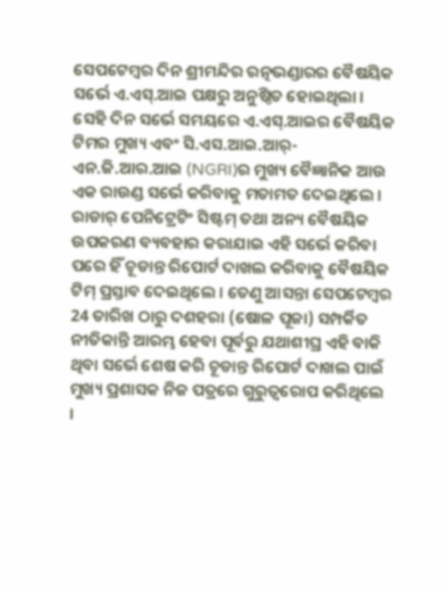ସେପଟେମ୍ବର ଦିନ ଶ୍ରୀମନ୍ଦିର ରତ୍ନଭଣ୍ଡାରର ବୈଷୟିକ ସର୍ଭେ ଏ.ଏସ୍.ଆଇ ପକ୍ଷରୁ ଅନୁଷ୍ଠିତ ହୋଇଥିଲା । ସେହି ଦିନ ସର୍ଭେ ସମୟରେ ଏ.ଏସ୍.ଆଇର ବୈଷୟିକ ଟିମର ମୁଖ୍ୟ ଏବଂ ସି.ଏସ.ଆଇ.ଆର୍-ଏନ.ଜି.ଆର.ଆଇ (NGRI)ର ମୁଖ୍ୟ ବୈଜ୍ଞାନିକ ଆଉ ଏକ ରାଉଣ୍ଡ ସର୍ଭେ କରିବାକୁ ମତାମତ ଦେଇଥିଲେ । ରାଡାର୍ ପେନିଟ୍ରେଟିଂ ସିଷ୍ଟମ୍ ତଥା ଅନ୍ୟ ବୈଷୟିକ ଉପକରଣ ବ୍ୟବହାର କରାଯାଇ ଏହି ସର୍ଭେ କରିବା ପରେ ହିଁ ଚୂଡାନ୍ତ ରିପୋର୍ଟ ଦାଖଲ କରିବାକୁ ବୈଷୟିକ ଟିମ୍ ପ୍ରସ୍ତାବ ଦେଇଥିଲେ । ତେଣୁ ଆସନ୍ତା ସେପଟେମ୍ବର 24 ତାରିଖ ଠାରୁ ଦଶହରା (ଷୋଳ ପୂଜା) ସମ୍ପର୍କିତ ନୀତିକାନ୍ତି ଆରମ୍ଭ ହେବା ପୂର୍ବରୁ ଯଥାଶୀଘ୍ର ଏହି ବାକି ଥିବା ସର୍ଭେ ଶେଷ କରି ଚୂଡାନ୍ତ ରିପୋର୍ଟ ଦାଖଲ ପାଇଁ ମୁଖ୍ୟ ପ୍ରଶାସକ ନିଜ ପତ୍ରରେ ଗୁରୁତ୍ବରୋପ କରିଥିଲେ ।